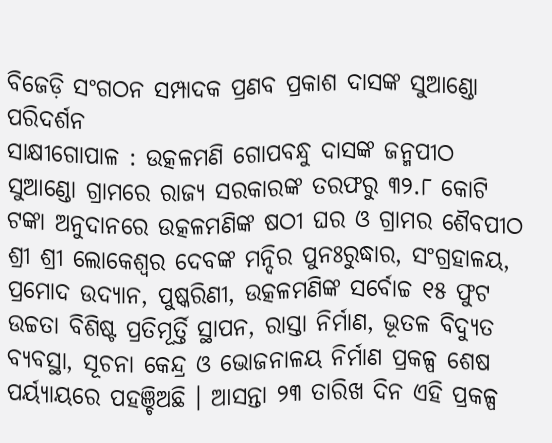ବିଜେଡ଼ି ସଂଗଠନ ସମ୍ପାଦକ ପ୍ରଣବ ପ୍ରକାଶ ଦାସଙ୍କ ସୁଆଣ୍ଡୋ ପରିଦର୍ଶନ
ସାକ୍ଷୀଗୋପାଳ : ଉତ୍କଳମଣି ଗୋପବନ୍ଧୁ ଦାସଙ୍କ ଜନ୍ମପୀଠ ସୁଆଣ୍ଡୋ ଗ୍ରାମରେ ରାଜ୍ୟ ସରକାରଙ୍କ ତରଫରୁ ୩୨.୮ କୋଟି ଟଙ୍କା ଅନୁଦାନରେ ଉତ୍କଳମଣିଙ୍କ ଷଠୀ ଘର ଓ ଗ୍ରାମର ଶୈବପୀଠ ଶ୍ରୀ ଶ୍ରୀ ଲୋକେଶ୍ୱର ଦେବଙ୍କ ମନ୍ଦିର ପୁନଃରୁଦ୍ଧାର, ସଂଗ୍ରହାଳୟ, ପ୍ରମୋଦ ଉଦ୍ୟାନ, ପୁଷ୍କରିଣୀ, ଉତ୍କଳମଣିଙ୍କ ସର୍ବୋଚ୍ଚ ୧୫ ଫୁଟ ଉଚ୍ଚତା ବିଶିଷ୍ଟ ପ୍ରତିମୂର୍ତ୍ତି ସ୍ଥାପନ, ରାସ୍ତା ନିର୍ମାଣ, ଭୂତଳ ବିଦ୍ୟୁତ ବ୍ୟବସ୍ଥା, ସୂଚନା କେନ୍ଦ୍ର ଓ ଭୋଜନାଳୟ ନିର୍ମାଣ ପ୍ରକଳ୍ପ ଶେଷ ପର୍ୟ୍ୟାୟରେ ପହଞ୍ଚିଅଛି । ଆସନ୍ତା ୨୩ ତାରିଖ ଦିନ ଏହି ପ୍ରକଳ୍ପ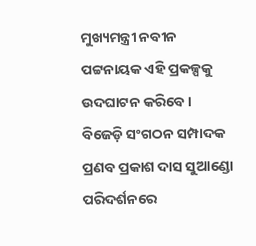ମୁଖ୍ୟମନ୍ତ୍ରୀ ନବୀନ ପଟ୍ଟନାୟକ ଏହି ପ୍ରକଳ୍ପକୁ ଉଦଘାଟନ କରିବେ।
ବିଜେଡ଼ି ସଂଗଠନ ସମ୍ପାଦକ ପ୍ରଣବ ପ୍ରକାଶ ଦାସ ସୁଆଣ୍ଡୋ ପରିଦର୍ଶନରେ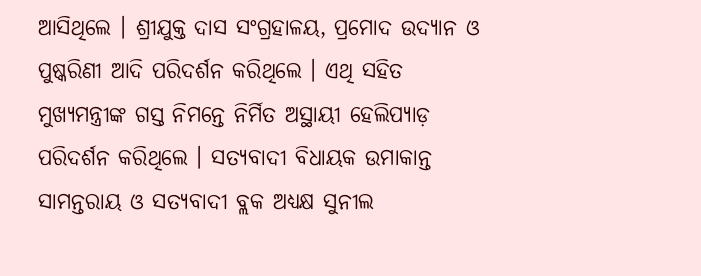ଆସିଥିଲେ । ଶ୍ରୀଯୁକ୍ତ ଦାସ ସଂଗ୍ରହାଳୟ, ପ୍ରମୋଦ ଉଦ୍ୟାନ ଓ ପୁଷ୍କରିଣୀ ଆଦି ପରିଦର୍ଶନ କରିଥିଲେ । ଏଥି ସହିତ ମୁଖ୍ୟମନ୍ତ୍ରୀଙ୍କ ଗସ୍ତ ନିମନ୍ତେ ନିର୍ମିତ ଅସ୍ଥାୟୀ ହେଲିପ୍ୟାଡ଼ ପରିଦର୍ଶନ କରିଥିଲେ । ସତ୍ୟବାଦୀ ବିଧାୟକ ଉମାକାନ୍ତ ସାମନ୍ତରାୟ ଓ ସତ୍ୟବାଦୀ ବ୍ଲକ ଅଧ୍ୟକ୍ଷ ସୁନୀଲ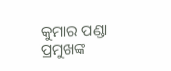କୁମାର ପଣ୍ଡା ପ୍ରମୁଖଙ୍କ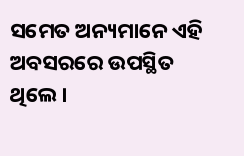ସମେତ ଅନ୍ୟମାନେ ଏହି ଅବସରରେ ଉପସ୍ଥିତ ଥିଲେ।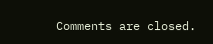Comments are closed.